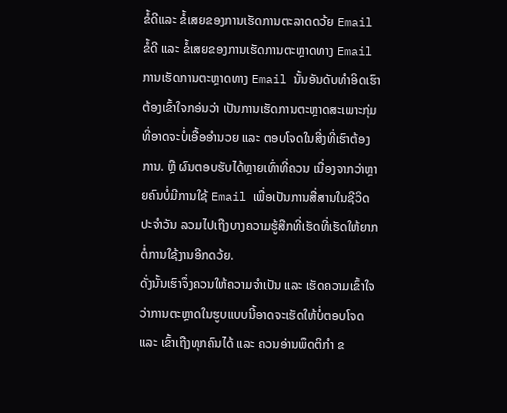ຂໍ້ດີແລະ ຂໍ້ເສຍຂອງການເຮັດການຕະລາດດວ້ຍ Email
ຂໍ້ດີ ແລະ ຂໍ້ເສຍຂອງການເຮັດການຕະຫຼາດທາງ Email ການເຮັດການຕະຫຼາດທາງ Email ນັ້ນອັນດັບທຳອິດເຮົາຕ້ອງເຂົ້າໃຈກອ່ນວ່າ ເປັນການເຮັດການຕະຫຼາດສະເພາະກຸ່ມ ທີ່ອາດຈະບໍ່ເອື້ອອຳນວຍ ແລະ ຕອບໂຈດໃນສີ່ງທີ່ເຮົາຕ້ອງການ. ຫຼື ຜົນຕອບຮັບໄດ້ຫຼາຍເທົ່າທີ່ຄວນ ເນື່ອງຈາກວ່າຫຼາຍຄົນບໍ່ມີການໃຊ້ Email ເພື່ອເປັນການສື່ສານໃນຊີວິດປະຈຳວັນ ລວມໄປເຖືງບາງຄວາມຮູ້ສືກທີ່ເຮັດທີ່ເຮັດໃຫ້ຍາກຕໍ່ການໃຊ້ງານອີກດວ້ຍ.
ດັ່ງນັ້ນເຮົາຈຶ່ງຄວນໃຫ້ຄວາມຈຳເປັນ ແລະ ເຮັດຄວາມເຂົ້າໃຈວ່າການຕະຫຼາດໃນຮູບແບບນີ້ອາດຈະເຮັດໃຫ້ບໍ່ຕອບໂຈດ ແລະ ເຂົ້າເຖືງທຸກຄົນໄດ້ ແລະ ຄວນອ່ານພຶດຕິກຳ ຂ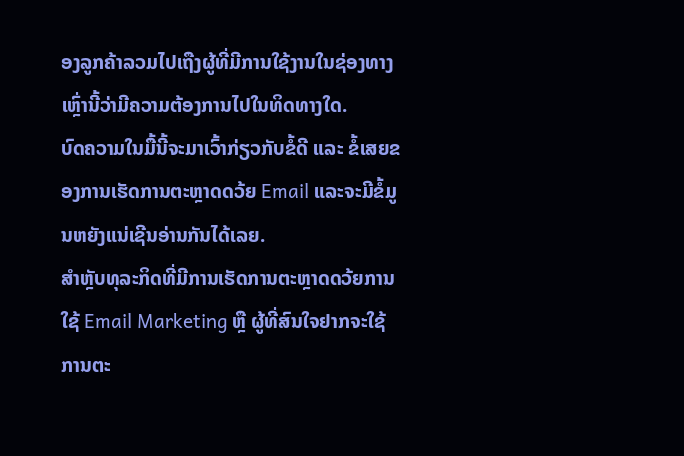ອງລູກຄ້າລວມໄປເຖືງຜູ້ທີ່ມີການໃຊ້ງານໃນຊ່ອງທາງເຫຼົ່ານີ້ວ່າມີຄວາມຕ້ອງການໄປໃນທິດທາງໃດ.
ບົດຄວາມໃນມື້ນີ້ຈະມາເວົ້າກ່ຽວກັບຂໍ້ດີ ແລະ ຂໍ້ເສຍຂອງການເຮັດການຕະຫຼາດດວ້ຍ Email ແລະຈະມີຂໍ້ມູນຫຍັງແນ່ເຊີນອ່ານກັນໄດ້ເລຍ.
ສຳຫຼັບທຸລະກິດທີ່ມີການເຮັດການຕະຫຼາດດວ້ຍການໃຊ້ Email Marketing ຫຼື ຜູ້ທີ່ສົນໃຈຢາກຈະໃຊ້ການຕະ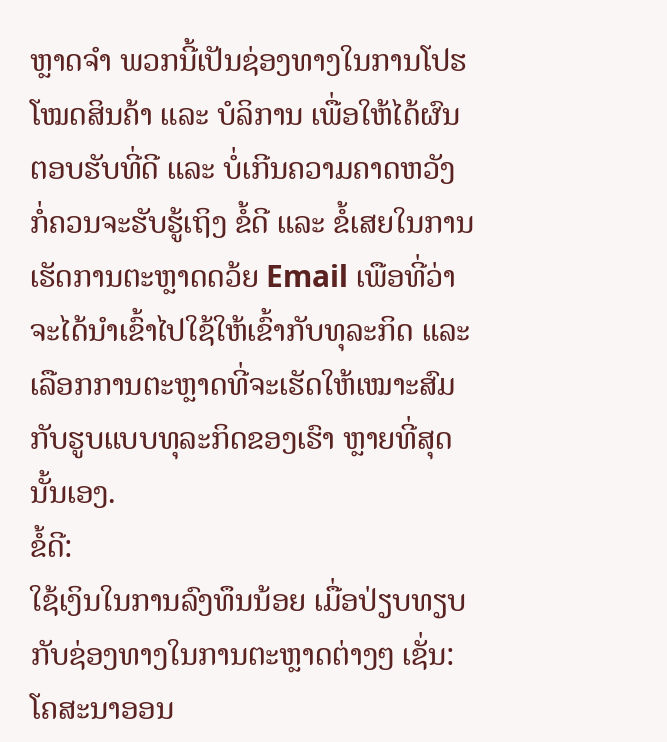ຫຼາດຈຳ ພວກນີ້ເປັນຊ່ອງທາງໃນການໂປຮໂໝດສິນຄ້າ ແລະ ບໍລິການ ເພື່ອໃຫ້ໄດ້ຜົນຕອບຮັບທີ່ດີ ແລະ ບໍ່ເກີນຄວາມຄາດຫວັງ ກໍ່ຄວນຈະຮັບຮູ້ເຖິງ ຂໍ້ດີ ແລະ ຂໍ້ເສຍໃນການເຮັດການຕະຫຼາດດວ້ຍ Email ເພືອທີ່ວ່າຈະໄດ້ນຳເຂົ້າໄປໃຊ້ໃຫ້ເຂົ້າກັບທຸລະກິດ ແລະ ເລືອກການຕະຫຼາດທີ່ຈະເຮັດໃຫ້ເໝາະສົມກັບຮູບແບບທຸລະກິດຂອງເຮົາ ຫຼາຍທີ່ສຸດນັ້ນເອງ.
ຂໍ້ດີ:
ໃຊ້ເງິນໃນການລົງທຶນນ້ອຍ ເມື່ອປ່ຽບທຽບກັບຊ່ອງທາງໃນການຕະຫຼາດຕ່າງໆ ເຊັ່ນ:ໂຄສະນາອອນ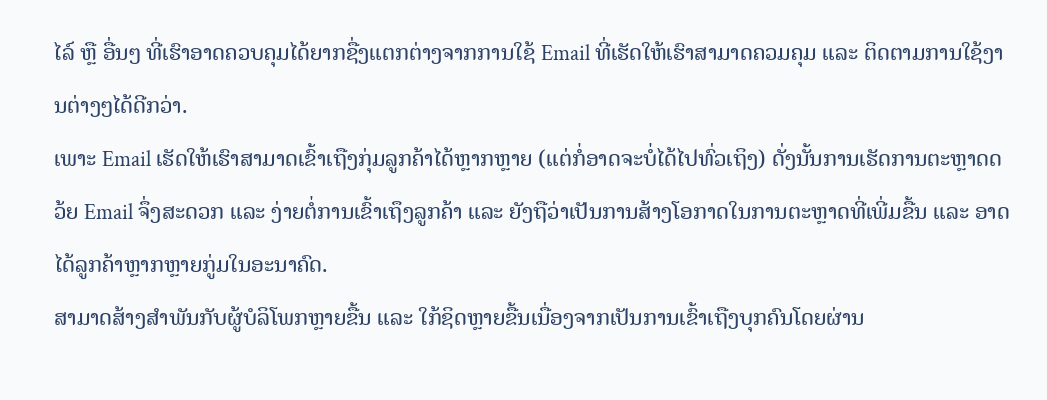ໄລ໌ ຫຼື ອື່ນໆ ທີ່ເຮົາອາດຄວບຄຸມໄດ້ຍາກຊື່ງແຕກຕ່າງຈາກການໃຊ້ Email ທີ່ເຮັດໃຫ້ເຮົາສາມາດຄວມຄຸມ ແລະ ຕິດຕາມການໃຊ້ງານຕ່າງໆໄດ້ດີກວ່າ.
ເພາະ Email ເຮັດໃຫ້ເຮົາສາມາດເຂົ້າເຖືງກຸ່ມລູກຄ້າໄດ້ຫຼາກຫຼາຍ (ແຕ່ກໍ່ອາດຈະບໍ່ໄດ້ໄປທົ່ວເຖິງ) ດັ່ງນັ້ນການເຮັດການຕະຫຼາດດວ້ຍ Email ຈຶ່ງສະດວກ ແລະ ງ່າຍຕໍ່ການເຂົ້າເຖຶງລູກຄ້າ ແລະ ຍັງຖືວ່າເປັນການສ້າງໂອກາດໃນການຕະຫຼາດທີ່ເພີ່ມຂື້ນ ແລະ ອາດໄດ້ລູກຄ້າຫຼາກຫຼາຍກູ່ມໃນອະນາຄົດ.
ສາມາດສ້າງສຳພັນກັບຜູ້ບໍລິໂພກຫຼາຍຂື້ນ ແລະ ໃກ້ຊິດຫຼາຍຂື້ນເນື່ອງຈາກເປັນການເຂົ້າເຖືງບຸກຄົນໂດຍຜ່ານ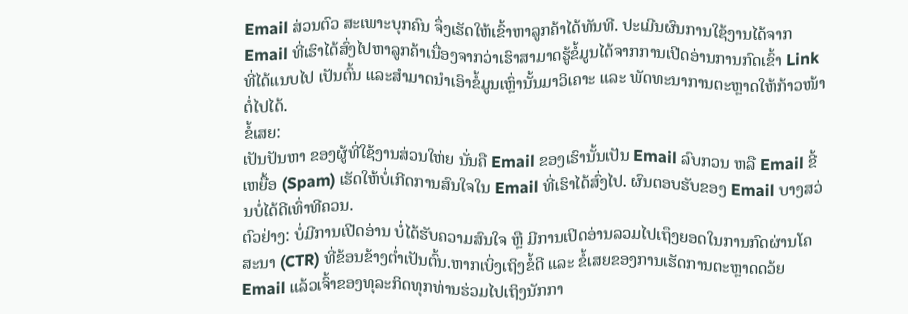Email ສ່ວນຕົວ ສະເພາະບຸກຄົນ ຈຶ່ງເຮັດໃຫ້ເຂົ້າຫາລູກຄ້າໄດ້ທັນທີ. ປະເມີນຜົນການໃຊ້ງານໄດ້ຈາກ Email ທີ່ເຮົາໄດ້ສົ່ງໄປຫາລູກຄ້າເນື່ອງຈາກວ່າເຮົາສາມາດຮູ້ຂໍ້ມູນໄດ້ຈາກການເປີດອ່ານການກົດເຂົ້າ Link ທີ່ໄດ້ແນບໄປ ເປັນຕົ້ນ ແລະສຳມາດນຳເອົາຂໍ້ມູນເຫຼົ່ານັ້ນມາວິເຄາະ ແລະ ພັດທະນາການຕະຫຼາດໃຫ້ກ້າວໜ້າຕໍ່ໄປໄດ້.
ຂໍ້ເສຍ:
ເປັນປັນຫາ ຂອງຜູ້ທີ່ໃຊ້ງານສ່ວນໃຫ່ຍ ນັ່ນຄື Email ຂອງເຮົານັ້ນເປັນ Email ລົບກວນ ຫລື Email ຂີ້ເຫຍື້ອ (Spam) ເຮັດໃຫ້ບໍ່ເກີດການສົນໃຈໃນ Email ທີ່ເຮົາໄດ້ສົ່ງໄປ. ຜົນຕອບຮັບຂອງ Email ບາງສວ່ນບໍ່ໄດ້ດີເທົ່າທີຄວນ.
ຕົວຢ່າງ: ບໍ່ມີການເປີດອ່ານ ບໍ່ໄດ້ຮັບຄວາມສົນໃຈ ຫຼື ມີການເປິດອ່ານລວມໄປເຖຶງຍອດໃນການກົດຜ່ານໂຄສະນາ (CTR) ທີ່ຂ້ອນຂ້າງຕ່ຳເປັນຕົ້ນ.ຫາກເບິ່ງເຖິງຂໍ້ດີ ແລະ ຂໍ້ເສຍຂອງການເຮັດການຕະຫຼາດດວ້ຍ Email ແລ້ວເຈົ້າຂອງທຸລະກິດທຸກທ່ານຮ່ວມໄປເຖິງນັກກາ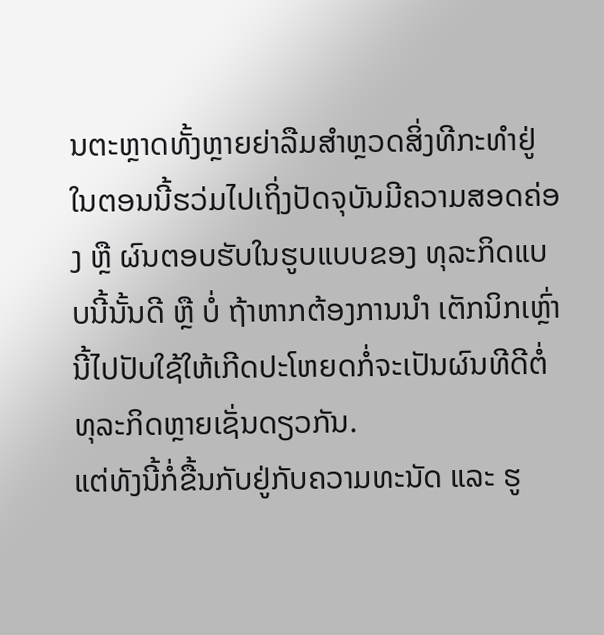ນຕະຫຼາດທັ້ງຫຼາຍຍ່າລືມສຳຫຼວດສິ່ງທີກະທຳຢູ່ໃນຕອນນີ້ຮວ່ມໄປເຖິ່ງປັດຈຸບັນມີຄວາມສອດຄ່ອງ ຫຼື ຜົນຕອບຮັບໃນຮູບແບບຂອງ ທຸລະກິດແບບນີ້ນັ້ນດີ ຫຼື ບໍ່ ຖ້າຫາກຕ້ອງການນຳ ເຕັກນິກເຫຼົ່ານີ້ໄປປັບໃຊ້ໃຫ້ເກີດປະໂຫຍດກໍ່ຈະເປັນຜົນທີດີຕໍ່ທຸລະກິດຫຼາຍເຊັ່ນດຽວກັນ.
ແຕ່ທັງນີ້ກໍ່ຂື້ນກັບຢູ່ກັບຄວາມທະນັດ ແລະ ຮູ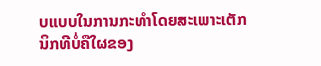ບແບບໃນການກະທຳໂດຍສະເພາະເຕັກນິກທີບໍ່ຄືໃຜຂອງ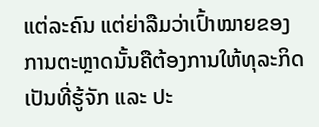ແຕ່ລະຄົນ ແຕ່ຍ່າລືມວ່າເປົ້າໝາຍຂອງການຕະຫຼາດນັ້ນຄືຕ້ອງການໃຫ້ທຸລະກິດເປັນທີ່ຮູ້ຈັກ ແລະ ປະ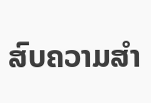ສົບຄວາມສຳ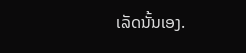ເລັດນັ້ນເອງ.